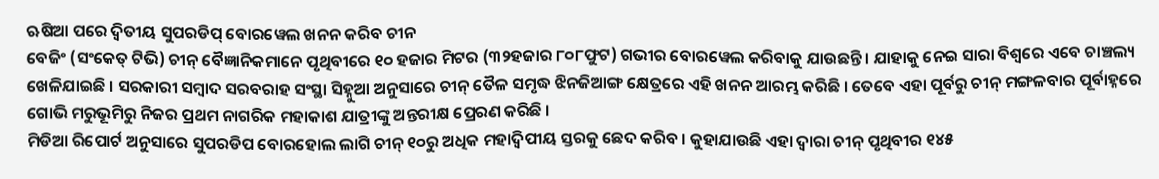ଋଷିଆ ପରେ ଦ୍ୱିତୀୟ ସୁପରଡିପ୍ ବୋରୱେଲ ଖନନ କରିବ ଚୀନ
ବେଜିଂ (ସଂକେତ୍ ଟିଭି) ଚୀନ୍ ବୈଜ୍ଞାନିକମାନେ ପୃଥିବୀରେ ୧୦ ହଜାର ମିଟର (୩୨ହଜାର ୮୦୮ଫୁଟ) ଗଭୀର ବୋରୱେଲ କରିବାକୁ ଯାଉଛନ୍ତି । ଯାହାକୁ ନେଇ ସାରା ବିଶ୍ୱରେ ଏବେ ଚାଞ୍ଚଲ୍ୟ ଖେଳିଯାଇଛି । ସରକାରୀ ସମ୍ବାଦ ସରବରାହ ସଂସ୍ଥା ସିହ୍ନୁଆ ଅନୁସାରେ ଚୀନ୍ ତୈଳ ସମୃଦ୍ଧ ଝିନଜିଆଙ୍ଗ କ୍ଷେତ୍ରରେ ଏହି ଖନନ ଆରମ୍ଭ କରିଛି । ତେବେ ଏହା ପୂର୍ବରୁ ଚୀନ୍ ମଙ୍ଗଳବାର ପୂର୍ବାହ୍ନରେ ଗୋଭି ମରୁଭୂମିରୁ ନିଜର ପ୍ରଥମ ନାଗରିକ ମହାକାଶ ଯାତ୍ରୀଙ୍କୁ ଅନ୍ତରୀକ୍ଷ ପ୍ରେରଣ କରିଛି ।
ମିଡିଆ ରିପୋର୍ଟ ଅନୁସାରେ ସୁପରଡିପ ବୋରହୋଲ ଲାଗି ଚୀନ୍ ୧୦ରୁ ଅଧିକ ମହାଦ୍ୱିପୀୟ ସ୍ତରକୁ ଛେଦ କରିବ । କୁହାଯାଉଛି ଏହା ଦ୍ୱାରା ଚୀନ୍ ପୃଥିବୀର ୧୪୫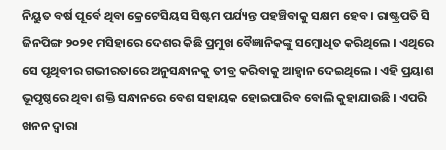ନିୟୁତ ବର୍ଷ ପୂର୍ବେ ଥିବା କ୍ରେଟେସିୟସ ସିଷ୍ଟମ ପର୍ଯ୍ୟନ୍ତ ପହଞ୍ଚିବାକୁ ସକ୍ଷମ ହେବ । ରାଷ୍ଟ୍ରପତି ସି ଜିନପିଙ୍ଗ ୨୦୨୧ ମସିହାରେ ଦେଶର କିଛି ପ୍ରମୁଖ ବୈଜ୍ଞାନିକଙ୍କୁ ସମ୍ବୋଧିତ କରିଥିଲେ । ଏଥିରେ ସେ ପୃଥିବୀର ଗଭୀରତାରେ ଅନୁସନ୍ଧାନକୁ ତୀବ୍ର କରିବାକୁ ଆହ୍ୱାନ ଦେଇଥିଲେ । ଏହି ପ୍ରୟାଶ ଭୂପୃଷ୍ଠରେ ଥିବା ଶକ୍ତି ସନ୍ଧାନରେ ବେଶ ସହାୟକ ହୋଇପାରିବ ବୋଲି କୁହାଯାଉଛି । ଏପରି ଖନନ ଦ୍ୱାରା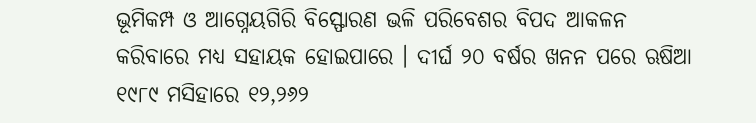ଭୂମିକମ୍ପ ଓ ଆଗ୍ନେୟଗିରି ବିସ୍ଫୋରଣ ଭଳି ପରିବେଶର ବିପଦ ଆକଳନ କରିବାରେ ମଧ୍ୟ ସହାୟକ ହୋଇପାରେ । ଦୀର୍ଘ ୨୦ ବର୍ଷର ଖନନ ପରେ ଋଷିଆ ୧୯୮୯ ମସିହାରେ ୧୨,୨୬୨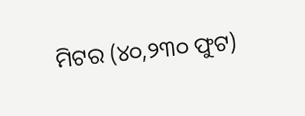ମିଟର (୪୦,୨୩୦ ଫୁଟ)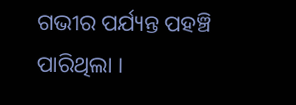ଗଭୀର ପର୍ଯ୍ୟନ୍ତ ପହଞ୍ଚି ପାରିଥିଲା ।